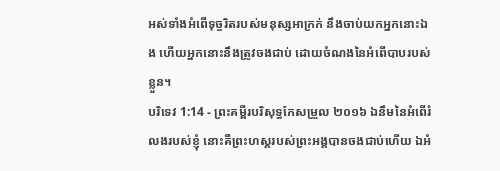អស់ទាំងអំពើទុច្ចរិតរបស់មនុស្សអាក្រក់ នឹងចាប់យកអ្នកនោះឯង ហើយអ្នកនោះនឹងត្រូវចងជាប់ ដោយចំណងនៃអំពើបាបរបស់ខ្លួន។
បរិទេវ 1:14 - ព្រះគម្ពីរបរិសុទ្ធកែសម្រួល ២០១៦ ឯនឹមនៃអំពើរំលងរបស់ខ្ញុំ នោះគឺព្រះហស្តរបស់ព្រះអង្គបានចងជាប់ហើយ ឯអំ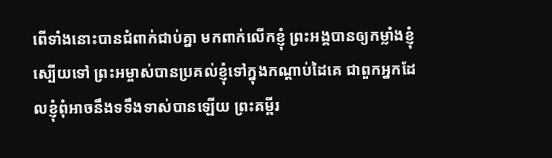ពើទាំងនោះបានជំពាក់ជាប់គ្នា មកពាក់លើកខ្ញុំ ព្រះអង្គបានឲ្យកម្លាំងខ្ញុំស្បើយទៅ ព្រះអម្ចាស់បានប្រគល់ខ្ញុំទៅក្នុងកណ្ដាប់ដៃគេ ជាពួកអ្នកដែលខ្ញុំពុំអាចនឹងទទឹងទាស់បានឡើយ ព្រះគម្ពីរ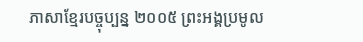ភាសាខ្មែរបច្ចុប្បន្ន ២០០៥ ព្រះអង្គប្រមូល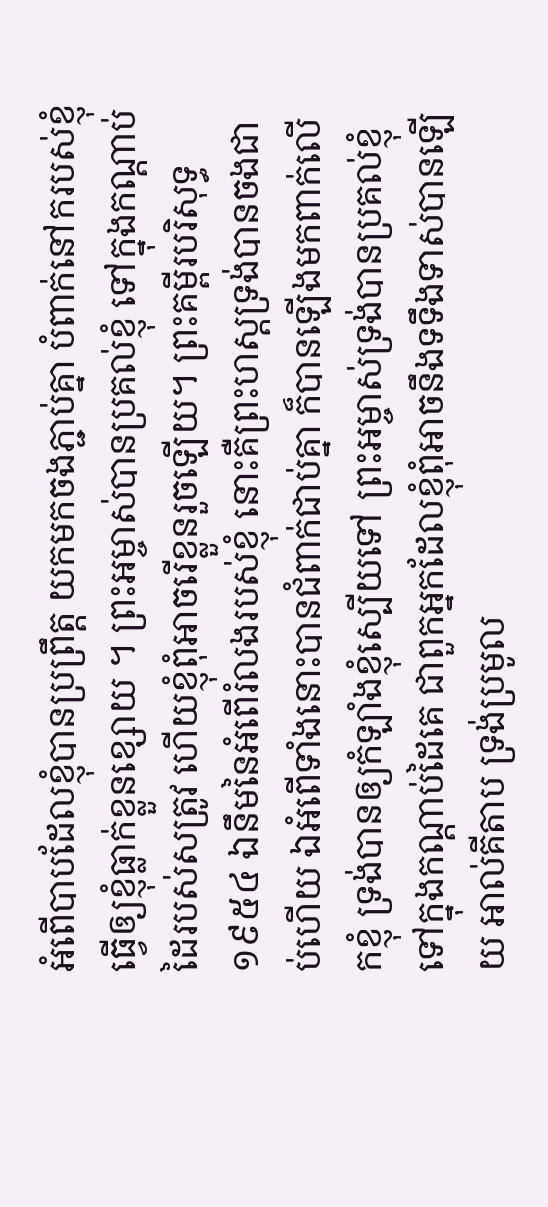អំពើបាបដែលខ្ញុំបានប្រព្រឹត្ត យកមកចងភ្ជាប់គ្នា បំពាក់នៅករបស់ខ្ញុំ ធ្វើឲ្យខ្ញុំធ្លាក់ខ្លួនខ្សោយ ។ ព្រះអម្ចាស់បានប្រគល់ខ្ញុំ ទៅក្នុងកណ្ដាប់ដៃរបស់សត្រូវ ហើយខ្ញុំពុំអាចរើខ្លួនរួចឡើយ។ ព្រះគម្ពីរបរិសុទ្ធ ១៩៥៤ ឯនឹមនៃអំពើរំលងរបស់ខ្ញុំ នោះគឺព្រះហស្តទ្រង់បានចងជាប់ហើយ ឯអំពើទាំងនោះបានជំពាក់ជាប់គ្នា ក៏បានឡើងមកពាក់លើកខ្ញុំ ទ្រង់បានឲ្យកំឡាំងខ្ញុំស្បើយទៅ ព្រះអម្ចាស់ទ្រង់បានប្រគល់ខ្ញុំទៅក្នុងកណ្តាប់ដៃគេ ជាពួកអ្នកដែលខ្ញុំពុំអាចនឹងទទឹងទាស់បានឡើយ អាល់គីតាប ទ្រង់ប្រមូល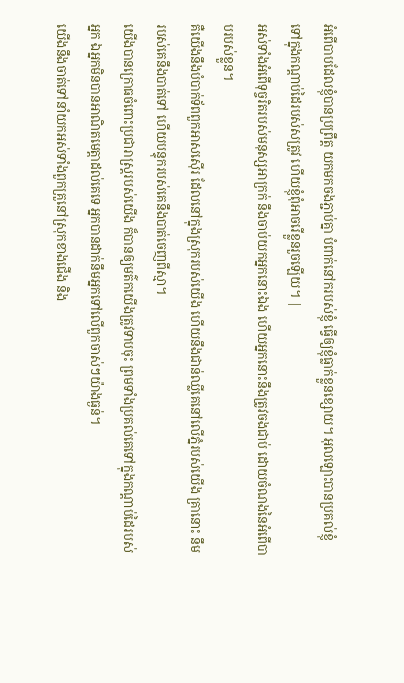អំពើបាបដែលខ្ញុំបានប្រព្រឹត្ត យកមកចងភ្ជាប់គ្នា បំពាក់នៅករបស់ខ្ញុំ ធ្វើឲ្យខ្ញុំធ្លាក់ខ្លួនខ្សោយ។ អុលឡោះបានប្រគល់ខ្ញុំ ទៅក្នុងកណ្ដាប់ដៃរបស់សត្រូវ ហើយខ្ញុំពុំអាចរើខ្លួនរួចឡើយ។ |
អស់ទាំងអំពើទុច្ចរិតរបស់មនុស្សអាក្រក់ នឹងចាប់យកអ្នកនោះឯង ហើយអ្នកនោះនឹងត្រូវចងជាប់ ដោយចំណងនៃអំពើបាបរបស់ខ្លួន។
គឺយើងនឹងបំបាក់ទ័ពពួកអាសស៊ើរ ដែលនៅក្នុងស្រុករបស់យើង ហើយនឹងជាន់ឈ្លីគេនៅលើភ្នំរបស់យើង គ្រានោះ នឹមរបស់គេនឹងបាត់ទៅ ហើយបន្ទុករបស់គេនឹងបាត់ចេញពីស្មា។
យើងបានក្រោធចំពោះប្រជារាស្ត្ររបស់យើង ក៏បានឲ្យមត៌កយើងត្រូវទាបចុះ ព្រមទាំងប្រគល់គេទៅក្នុងកណ្ដាប់ដៃរបស់អ្នក ឯអ្នកមិនបានអាណិតមេត្តាដល់គេទេ អ្នកបានដាក់នឹមអ្នកទៅលើពួកចាស់ៗយ៉ាងធ្ងន់។
យើងនឹងចាត់ទៅនាំយកអស់ទាំងពួកគ្រួនៅស្រុកខាងជើង និង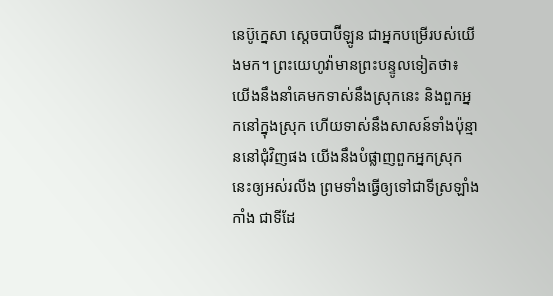នេប៊ូក្នេសា ស្តេចបាប៊ីឡូន ជាអ្នកបម្រើរបស់យើងមក។ ព្រះយេហូវ៉ាមានព្រះបន្ទូលទៀតថា៖ យើងនឹងនាំគេមកទាស់នឹងស្រុកនេះ និងពួកអ្នកនៅក្នុងស្រុក ហើយទាស់នឹងសាសន៍ទាំងប៉ុន្មាននៅជុំវិញផង យើងនឹងបំផ្លាញពួកអ្នកស្រុកនេះឲ្យអស់រលីង ព្រមទាំងធ្វើឲ្យទៅជាទីស្រឡាំងកាំង ជាទីដែ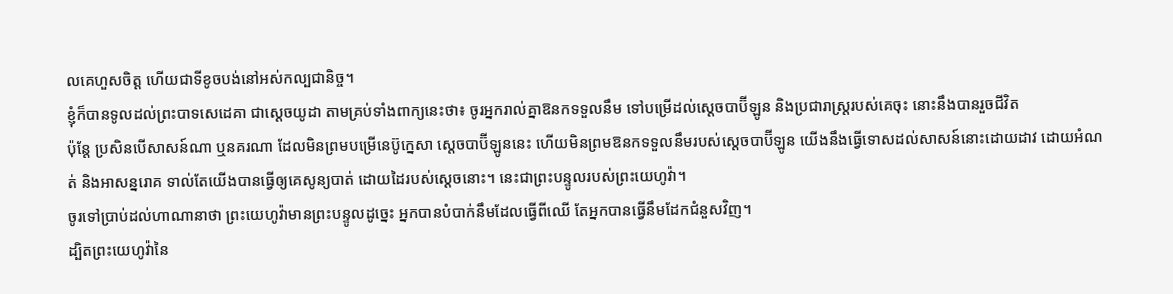លគេហួសចិត្ត ហើយជាទីខូចបង់នៅអស់កល្បជានិច្ច។
ខ្ញុំក៏បានទូលដល់ព្រះបាទសេដេគា ជាស្តេចយូដា តាមគ្រប់ទាំងពាក្យនេះថា៖ ចូរអ្នករាល់គ្នាឱនកទទួលនឹម ទៅបម្រើដល់ស្តេចបាប៊ីឡូន និងប្រជារាស្ត្ររបស់គេចុះ នោះនឹងបានរួចជីវិត
ប៉ុន្តែ ប្រសិនបើសាសន៍ណា ឬនគរណា ដែលមិនព្រមបម្រើនេប៊ូក្នេសា ស្តេចបាប៊ីឡូននេះ ហើយមិនព្រមឱនកទទួលនឹមរបស់ស្តេចបាប៊ីឡូន យើងនឹងធ្វើទោសដល់សាសន៍នោះដោយដាវ ដោយអំណត់ និងអាសន្នរោគ ទាល់តែយើងបានធ្វើឲ្យគេសូន្យបាត់ ដោយដៃរបស់ស្តេចនោះ។ នេះជាព្រះបន្ទូលរបស់ព្រះយេហូវ៉ា។
ចូរទៅប្រាប់ដល់ហាណានាថា ព្រះយេហូវ៉ាមានព្រះបន្ទូលដូច្នេះ អ្នកបានបំបាក់នឹមដែលធ្វើពីឈើ តែអ្នកបានធ្វើនឹមដែកជំនួសវិញ។
ដ្បិតព្រះយេហូវ៉ានៃ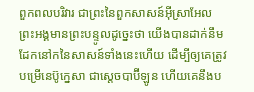ពួកពលបរិវារ ជាព្រះនៃពួកសាសន៍អ៊ីស្រាអែល ព្រះអង្គមានព្រះបន្ទូលដូច្នេះថា យើងបានដាក់នឹមដែកនៅកនៃសាសន៍ទាំងនេះហើយ ដើម្បីឲ្យគេត្រូវបម្រើនេប៊ូក្នេសា ជាស្តេចបាប៊ីឡូន ហើយគេនឹងប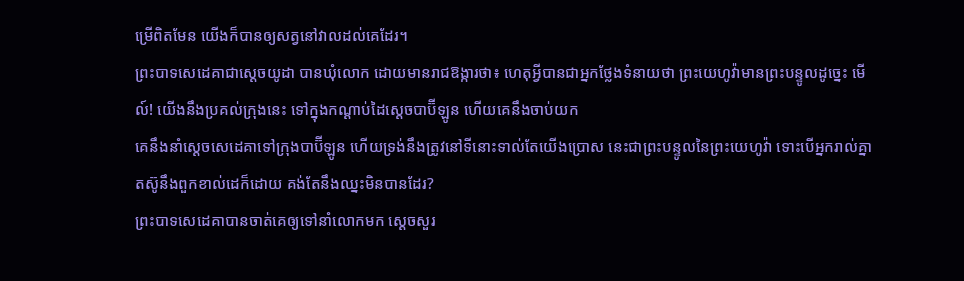ម្រើពិតមែន យើងក៏បានឲ្យសត្វនៅវាលដល់គេដែរ។
ព្រះបាទសេដេគាជាស្តេចយូដា បានឃុំលោក ដោយមានរាជឱង្ការថា៖ ហេតុអ្វីបានជាអ្នកថ្លែងទំនាយថា ព្រះយេហូវ៉ាមានព្រះបន្ទូលដូច្នេះ មើល៍! យើងនឹងប្រគល់ក្រុងនេះ ទៅក្នុងកណ្ដាប់ដៃស្តេចបាប៊ីឡូន ហើយគេនឹងចាប់យក
គេនឹងនាំស្ដេចសេដេគាទៅក្រុងបាប៊ីឡូន ហើយទ្រង់នឹងត្រូវនៅទីនោះទាល់តែយើងប្រោស នេះជាព្រះបន្ទូលនៃព្រះយេហូវ៉ា ទោះបើអ្នករាល់គ្នាតស៊ូនឹងពួកខាល់ដេក៏ដោយ គង់តែនឹងឈ្នះមិនបានដែរ?
ព្រះបាទសេដេគាបានចាត់គេឲ្យទៅនាំលោកមក ស្ដេចសួរ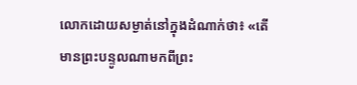លោកដោយសម្ងាត់នៅក្នុងដំណាក់ថា៖ «តើមានព្រះបន្ទូលណាមកពីព្រះ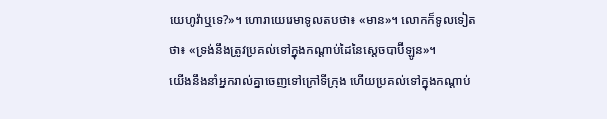យេហូវ៉ាឬទេ?»។ ហោរាយេរេមាទូលតបថា៖ «មាន»។ លោកក៏ទូលទៀតថា៖ «ទ្រង់នឹងត្រូវប្រគល់ទៅក្នុងកណ្ដាប់ដៃនៃស្តេចបាប៊ីឡូន»។
យើងនឹងនាំអ្នករាល់គ្នាចេញទៅក្រៅទីក្រុង ហើយប្រគល់ទៅក្នុងកណ្ដាប់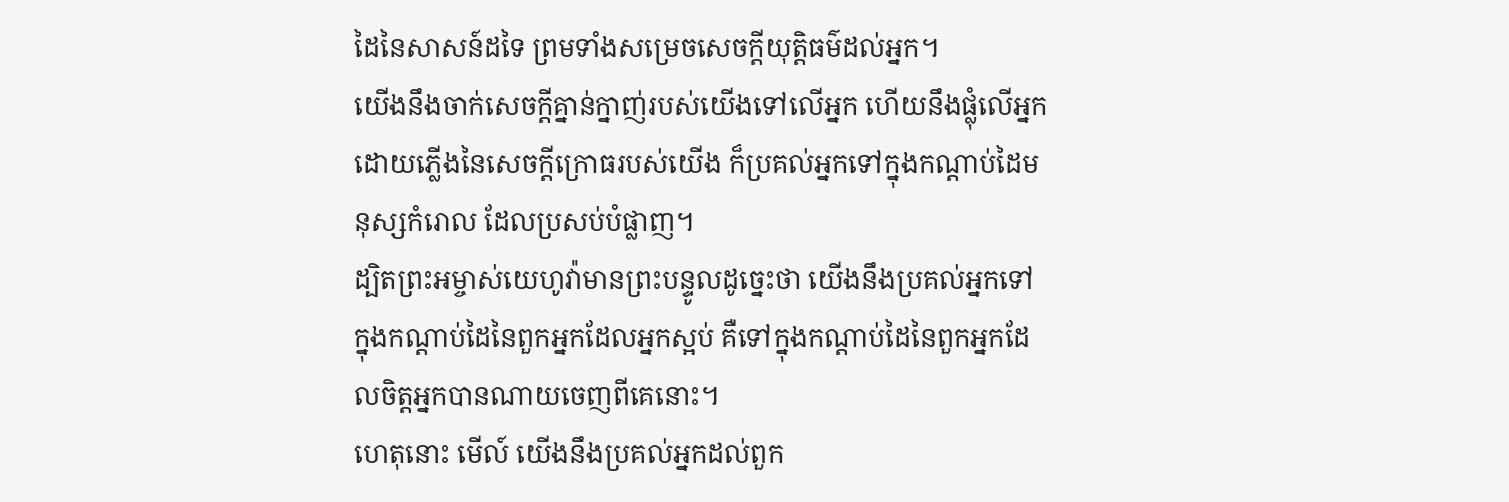ដៃនៃសាសន៍ដទៃ ព្រមទាំងសម្រេចសេចក្ដីយុត្តិធម៌ដល់អ្នក។
យើងនឹងចាក់សេចក្ដីគ្នាន់ក្នាញ់របស់យើងទៅលើអ្នក ហើយនឹងផ្លុំលើអ្នកដោយភ្លើងនៃសេចក្ដីក្រោធរបស់យើង ក៏ប្រគល់អ្នកទៅក្នុងកណ្ដាប់ដៃមនុស្សកំរោល ដែលប្រសប់បំផ្លាញ។
ដ្បិតព្រះអម្ចាស់យេហូវ៉ាមានព្រះបន្ទូលដូច្នេះថា យើងនឹងប្រគល់អ្នកទៅក្នុងកណ្ដាប់ដៃនៃពួកអ្នកដែលអ្នកស្អប់ គឺទៅក្នុងកណ្ដាប់ដៃនៃពួកអ្នកដែលចិត្តអ្នកបានណាយចេញពីគេនោះ។
ហេតុនោះ មើល៍ យើងនឹងប្រគល់អ្នកដល់ពួក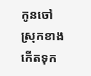កូនចៅស្រុកខាងកើតទុក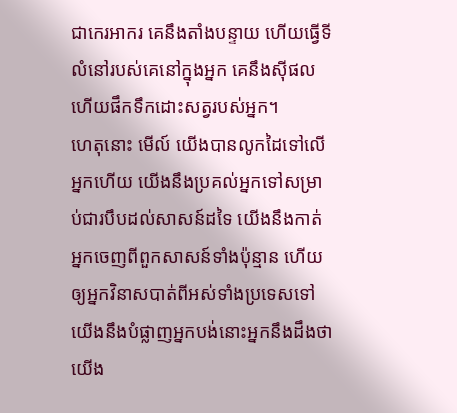ជាកេរអាករ គេនឹងតាំងបន្ទាយ ហើយធ្វើទីលំនៅរបស់គេនៅក្នុងអ្នក គេនឹងស៊ីផល ហើយផឹកទឹកដោះសត្វរបស់អ្នក។
ហេតុនោះ មើល៍ យើងបានលូកដៃទៅលើអ្នកហើយ យើងនឹងប្រគល់អ្នកទៅសម្រាប់ជារបឹបដល់សាសន៍ដទៃ យើងនឹងកាត់អ្នកចេញពីពួកសាសន៍ទាំងប៉ុន្មាន ហើយឲ្យអ្នកវិនាសបាត់ពីអស់ទាំងប្រទេសទៅ យើងនឹងបំផ្លាញអ្នកបង់នោះអ្នកនឹងដឹងថា យើង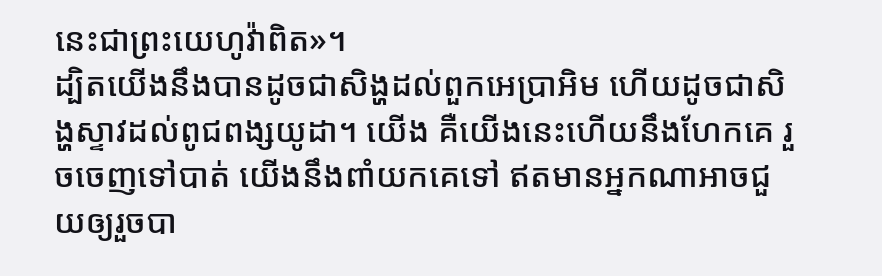នេះជាព្រះយេហូវ៉ាពិត»។
ដ្បិតយើងនឹងបានដូចជាសិង្ហដល់ពួកអេប្រាអិម ហើយដូចជាសិង្ហស្ទាវដល់ពូជពង្សយូដា។ យើង គឺយើងនេះហើយនឹងហែកគេ រួចចេញទៅបាត់ យើងនឹងពាំយកគេទៅ ឥតមានអ្នកណាអាចជួយឲ្យរួចបា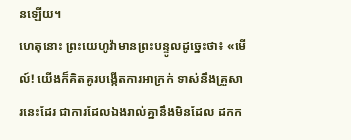នឡើយ។
ហេតុនោះ ព្រះយេហូវ៉ាមានព្រះបន្ទូលដូច្នេះថា៖ «មើល៍! យើងក៏គិតគូរបង្កើតការអាក្រក់ ទាស់នឹងគ្រួសារនេះដែរ ជាការដែលឯងរាល់គ្នានឹងមិនដែល ដកក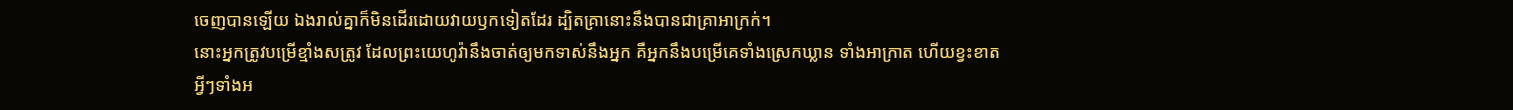ចេញបានឡើយ ឯងរាល់គ្នាក៏មិនដើរដោយវាយឫកទៀតដែរ ដ្បិតគ្រានោះនឹងបានជាគ្រាអាក្រក់។
នោះអ្នកត្រូវបម្រើខ្មាំងសត្រូវ ដែលព្រះយេហូវ៉ានឹងចាត់ឲ្យមកទាស់នឹងអ្នក គឺអ្នកនឹងបម្រើគេទាំងស្រេកឃ្លាន ទាំងអាក្រាត ហើយខ្វះខាតអ្វីៗទាំងអ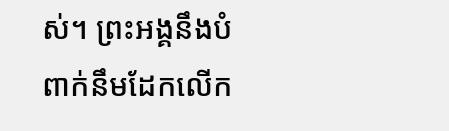ស់។ ព្រះអង្គនឹងបំពាក់នឹមដែកលើក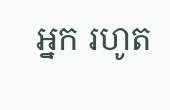អ្នក រហូត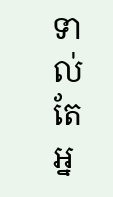ទាល់តែអ្ន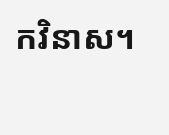កវិនាស។